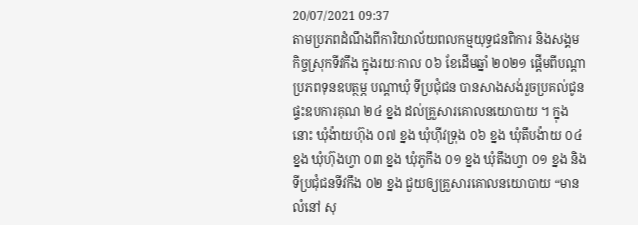20/07/2021 09:37
តាមប្រភពដំណឹងពីការិយាល័យពលកម្មយុទ្ធជនពិការ និងសង្គមកិច្ចស្រុកទីវកឹង ក្នុងរយៈកាល ០៦ ខែដើមឆ្នាំ ២០២១ ផ្ដើមពីបណ្តាប្រភពទុនឧបត្ថម្ភ បណ្តាឃុំ ទីប្រជុំជន បានសាងសង់រួចប្រគល់ជូនផ្ទះឧបការគុណ ២៤ ខ្នង ដល់គ្រួសារគោលនយោបាយ ។ ក្នុងនោះ ឃុំង៉ាយហ៊ុង ០៧ ខ្នង ឃុំហ៊ីវទ្រុង ០៦ ខ្នង ឃុំតឹបង៉ាយ ០៤ ខ្នង ឃុំហ៊ុងហ្វា ០៣ ខ្នង ឃុំភូកឹង ០១ ខ្នង ឃុំតឹងហ្វា ០១ ខ្នង និងទីប្រជុំជនទីវកឹង ០២ ខ្នង ជួយឲ្យគ្រួសារគោលនយោបាយ “មានលំនៅ សុ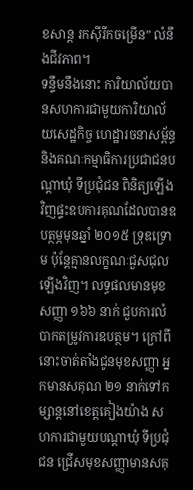ខសាន្ត រកស៊ីរីកចម្រើន” លំនឹងជីវភាព។
ទន្ទឹមនឹងនោះ ការិយាល័យបានសហការជាមួយការិយាល័យសេដ្ឋកិច្ច ហេដ្ឋារចនាសម្ព័ន្ធ និងគណៈកម្មាធិការប្រជាជនបណ្ដាឃុំ ទីប្រជុំជន ពិនិត្យឡើងវិញផ្ទះឧបការគុណដែលបានឧបត្ថម្ភមុនឆ្នាំ ២០១៥ ទ្រុឌទ្រោម ប៉ុន្តែគ្មានលក្ខណៈជួសជុលឡើងវិញ។ លទ្ធផលមានមុខសញ្ញា ១៦៦ នាក់ ជួបការលំបាកតម្រូវការឧបត្ថម។ ក្រៅពីនោះចាត់តាំងជូនមុខសញ្ញា អ្នកមានសគុណ ២១ នាក់ទៅកម្សាន្តនៅខេត្តគៀងយ៉ាង សហការជាមួយបណ្តាឃុំ ទីប្រជុំជន ជ្រើសមុខសញ្ញាមានសគុ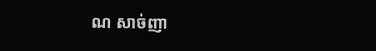ណ សាច់ញា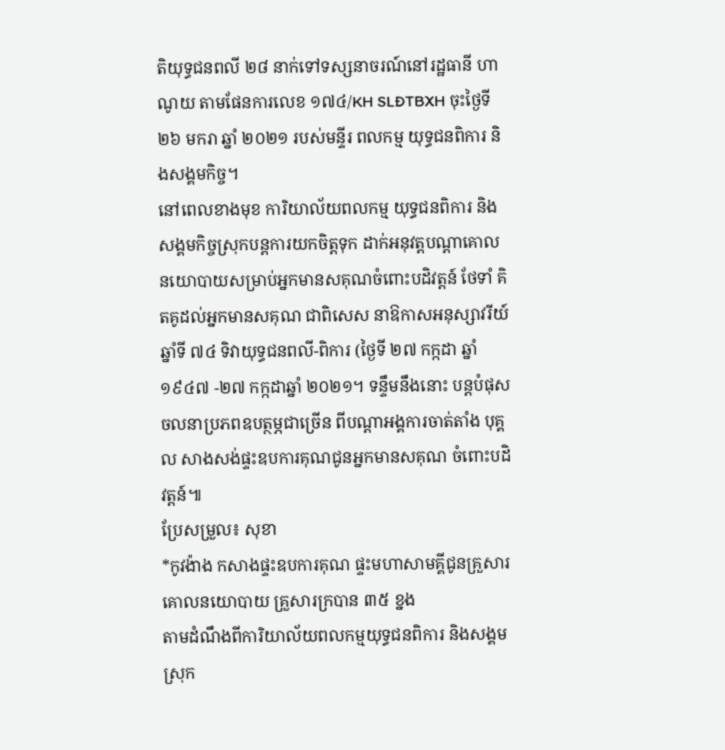តិយុទ្ធជនពលី ២៨ នាក់ទៅទស្សនាចរណ៍នៅរដ្ឋធានី ហាណូយ តាមផែនការលេខ ១៧៤/KH SLĐTBXH ចុះថ្ងៃទី ២៦ មករា ឆ្នាំ ២០២១ របស់មន្ទីរ ពលកម្ម យុទ្ធជនពិការ និងសង្គមកិច្ច។
នៅពេលខាងមុខ ការិយាល័យពលកម្ម យុទ្ធជនពិការ និងសង្គមកិច្ចស្រុកបន្តការយកចិត្តទុក ដាក់អនុវត្តបណ្តាគោលនយោបាយសម្រាប់អ្នកមានសគុណចំពោះបដិវត្តន៍ ថែទាំ គិតគូដល់អ្នកមានសគុណ ជាពិសេស នាឱកាសអនុស្សាវរីយ៍ ឆ្នាំទី ៧៤ ទិវាយុទ្ធជនពលី-ពិការ (ថ្ងៃទី ២៧ កក្កដា ឆ្នាំ ១៩៤៧ -២៧ កក្កដាឆ្នាំ ២០២១។ ទន្ទឹមនឹងនោះ បន្តបំផុសចលនាប្រភពឧបត្ថម្ភជាច្រើន ពីបណ្តាអង្គការចាត់តាំង បុគ្គល សាងសង់ផ្ទះឧបការគុណជូនអ្នកមានសគុណ ចំពោះបដិវត្តន៍៕
ប្រែសម្រួល៖ សុខា
*កូវង៉ាង កសាងផ្ទះឧបការគុណ ផ្ទះមហាសាមគ្គីជូនគ្រួសារគោលនយោបាយ គ្រួសារក្របាន ៣៥ ខ្នង
តាមដំណឹងពីការិយាល័យពលកម្មយុទ្ធជនពិការ និងសង្គមស្រុក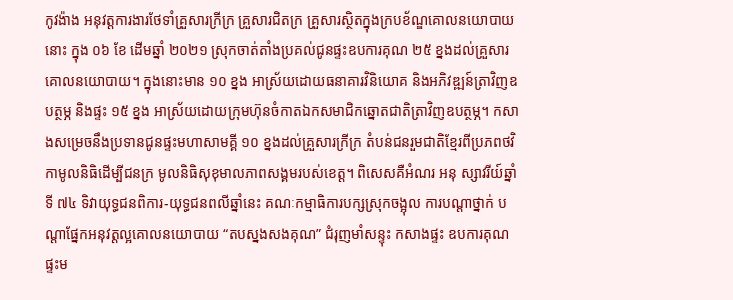កូវង៉ាង អនុវត្តការងារថែទាំគ្រួសារក្រីក្រ គ្រួសារជិតក្រ គ្រួសារស្ថិតក្នុងក្របខ័ណ្ឌគោលនយោបាយនោះ ក្នុង ០៦ ខែ ដើមឆ្នាំ ២០២១ ស្រុកចាត់តាំងប្រគល់ជូនផ្ទះឧបការគុណ ២៥ ខ្នងដល់គ្រួសារគោលនយោបាយ។ ក្នុងនោះមាន ១០ ខ្នង អាស្រ័យដោយធនាគារវិនិយោគ និងអភិវឌ្ឍន៍ត្រាវិញឧបត្ថម្ភ និងផ្ទះ ១៥ ខ្នង អាស្រ័យដោយក្រុមហ៊ុនចំកាតឯកសមាជិកឆ្នោតជាតិត្រាវិញឧបត្ថម្ភ។ កសាងសម្រេចនឹងប្រទានជូនផ្ទះមហាសាមគ្គី ១០ ខ្នងដល់គ្រួសារក្រីក្រ តំបន់ជនរួមជាតិខ្មែរពីប្រភពថវិកាមូលនិធិដើម្បីជនក្រ មូលនិធិសុខុមាលភាពសង្គមរបស់ខេត្ត។ ពិសេសគឺអំណរ អនុ ស្សាវរីយ៍ឆ្នាំទី ៧៤ ទិវាយុទ្ធជនពិការ-យុទ្ធជនពលីឆ្នាំនេះ គណៈកម្មាធិការបក្សស្រុកចង្អុល ការបណ្តាថ្នាក់ បណ្តាផ្នែកអនុវត្តល្អគោលនយោបាយ “តបស្នងសងគុណ” ជំរុញមាំសន្ទុះ កសាងផ្ទះ ឧបការគុណផ្ទះម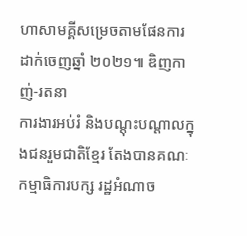ហាសាមគ្គីសម្រេចតាមផែនការដាក់ចេញឆ្នាំ ២០២១៕ ឌិញកាញ់-រតនា
ការងារអប់រំ និងបណ្ដុះបណ្ដាលក្នុងជនរួមជាតិខ្មែរ តែងបានគណៈ កម្មាធិការបក្ស រដ្ឋអំណាច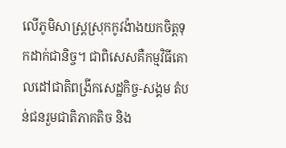លើភូមិសាស្រ្តស្រុកកូវង៉ាងយកចិត្តទុកដាក់ជានិច្ច។ ជាពិសេសគឺកម្មវិធីគោលដៅជាតិពង្រីកសេដ្ឋកិច្ច-សង្គម តំបន់ជនរួមជាតិភាគតិច និង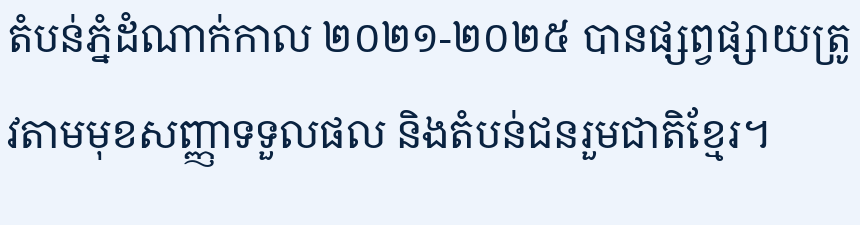តំបន់ភ្នំដំណាក់កាល ២០២១-២០២៥ បានផ្សព្វផ្សាយត្រូវតាមមុខសញ្ញាទទួលផល និងតំបន់ជនរួមជាតិខ្មែរ។